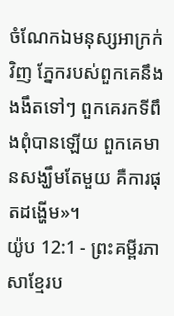ចំណែកឯមនុស្សអាក្រក់វិញ ភ្នែករបស់ពួកគេនឹងងងឹតទៅៗ ពួកគេរកទីពឹងពុំបានឡើយ ពួកគេមានសង្ឃឹមតែមួយ គឺការផុតដង្ហើម»។
យ៉ូប 12:1 - ព្រះគម្ពីរភាសាខ្មែរប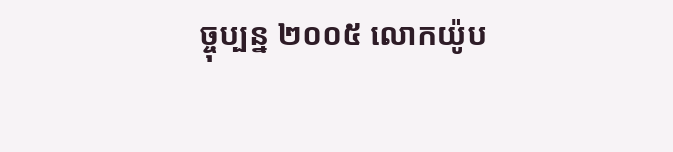ច្ចុប្បន្ន ២០០៥ លោកយ៉ូប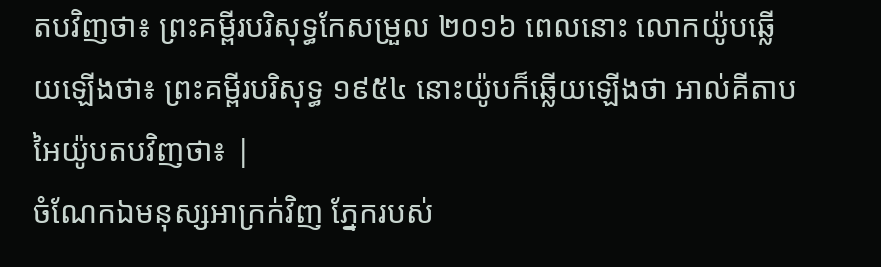តបវិញថា៖ ព្រះគម្ពីរបរិសុទ្ធកែសម្រួល ២០១៦ ពេលនោះ លោកយ៉ូបឆ្លើយឡើងថា៖ ព្រះគម្ពីរបរិសុទ្ធ ១៩៥៤ នោះយ៉ូបក៏ឆ្លើយឡើងថា អាល់គីតាប អៃយ៉ូបតបវិញថា៖ |
ចំណែកឯមនុស្សអាក្រក់វិញ ភ្នែករបស់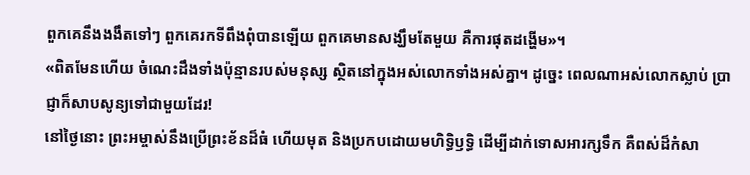ពួកគេនឹងងងឹតទៅៗ ពួកគេរកទីពឹងពុំបានឡើយ ពួកគេមានសង្ឃឹមតែមួយ គឺការផុតដង្ហើម»។
«ពិតមែនហើយ ចំណេះដឹងទាំងប៉ុន្មានរបស់មនុស្ស ស្ថិតនៅក្នុងអស់លោកទាំងអស់គ្នា។ ដូច្នេះ ពេលណាអស់លោកស្លាប់ ប្រាជ្ញាក៏សាបសូន្យទៅជាមួយដែរ!
នៅថ្ងៃនោះ ព្រះអម្ចាស់នឹងប្រើព្រះខ័នដ៏ធំ ហើយមុត និងប្រកបដោយមហិទ្ធិឫទ្ធិ ដើម្បីដាក់ទោសអារក្សទឹក គឺពស់ដ៏កំសា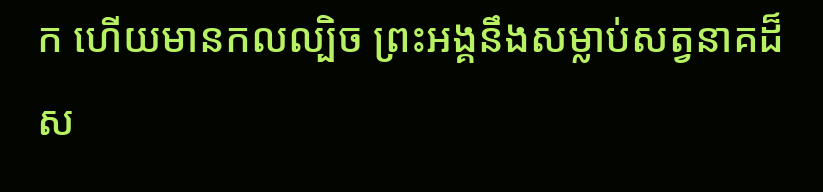ក ហើយមានកលល្បិច ព្រះអង្គនឹងសម្លាប់សត្វនាគដ៏ស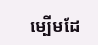ម្បើមដែ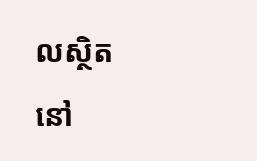លស្ថិតនៅ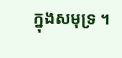ក្នុងសមុទ្រ ។